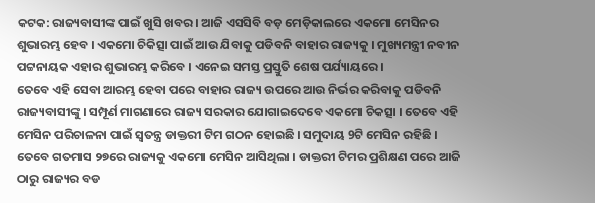କଟକ: ରାଜ୍ୟବାସୀଙ୍କ ପାଇଁ ଖୁସି ଖବର । ଆଜି ଏସସିବି ବଡ଼ ମେଡ଼ିକାଲରେ ଏକମୋ ମେସିନର ଶୁଭାରମ୍ଭ ହେବ । ଏକମୋ ଚିକିତ୍ସା ପାଇଁ ଆଉ ଯିବାକୁ ପଡିବନି ବାହାର ରାଜ୍ୟକୁ । ମୁଖ୍ୟମନ୍ତ୍ରୀ ନବୀନ ପଟ୍ଟନାୟକ ଏହାର ଶୁଭାରମ୍ଭ କରିବେ । ଏନେଇ ସମସ୍ତ ପ୍ରସ୍ତୁତି ଶେଷ ପର୍ଯ୍ୟାୟରେ ।
ତେବେ ଏହି ସେବା ଆରମ୍ଭ ହେବା ପରେ ବାହାର ରାଜ୍ୟ ଉପରେ ଆଉ ନିର୍ଭର କରିବାକୁ ପଡିବନି ରାଜ୍ୟବାସୀଙ୍କୁ । ସମ୍ପୂର୍ଣ ମାଗଣାରେ ରାଜ୍ୟ ସରକାର ଯୋଗାଇଦେବେ ଏକମୋ ଚିକତ୍ସା । ତେବେ ଏହି ମେସିନ ପରିଚାଳନା ପାଇଁ ସ୍ଵତନ୍ତ୍ର ଡାକ୍ତରୀ ଟିମ ଗଠନ ହୋଇଛି । ସମୁଦାୟ 9ଟି ମେସିନ ରହିଛି । ତେବେ ଗତମାସ ୨୭ରେ ରାଜ୍ୟକୁ ଏକମୋ ମେସିନ ଆସିଥିଲା । ଡାକ୍ତରୀ ଟିମର ପ୍ରଶିକ୍ଷଣ ପରେ ଆଜି ଠାରୁ ରାଜ୍ୟର ବଡ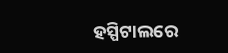ହସ୍ପିଟାଲରେ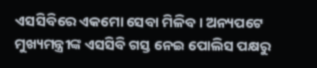ଏସସିବିରେ ଏକମୋ ସେବା ମିଳିବ । ଅନ୍ୟପଟେ ମୁଖ୍ୟମନ୍ତ୍ରୀଙ୍କ ଏସସିବି ଗସ୍ତ ନେଇ ପୋଲିସ ପକ୍ଷରୁ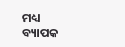ମଧ୍ୟ ବ୍ୟାପକ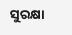ସୁରକ୍ଷା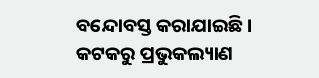ବନ୍ଦୋବସ୍ତ କରାଯାଇଛି ।
କଟକରୁ ପ୍ରଭୁକଲ୍ୟାଣ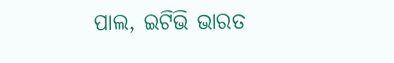ପାଲ, ଇଟିଭି ଭାରତ